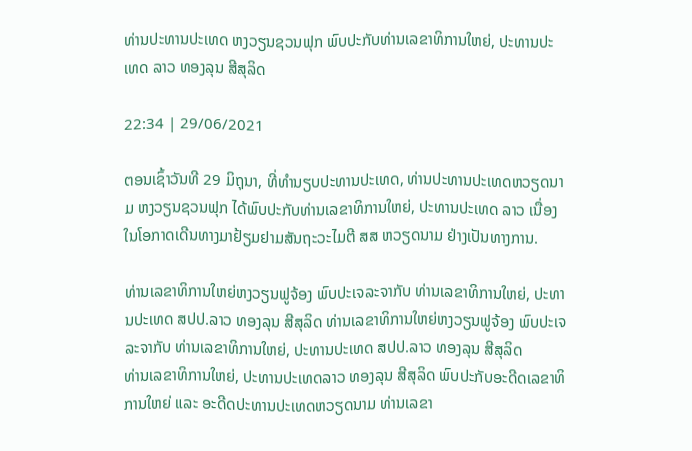ທ່ານປະທານປະເທດ ຫງວຽນຊວນຟຸກ ພົບປະກັບທ່ານເລຂາທິການໃຫຍ່, ປະທານປະເທດ ລາວ ທອງລຸນ ສີສຸລິດ

22:34 | 29/06/2021

ຕອນເຊົ້າວັນທີ 29 ມິຖຸນາ, ທີ່ທໍານຽບປະທານປະເທດ, ທ່ານປະທານປະເທດຫວຽດນາມ ຫງວຽນຊວນຟຸກ ໄດ້ພົບປະກັບທ່ານເລຂາທິການໃຫຍ່, ປະທານປະເທດ ລາວ ເນື່ອງໃນໂອກາດເດີນທາງມາຢ້ຽມຢາມສັນຖະວະໄມຕີ ສສ ຫວຽດນາມ ຢ່າງເປັນທາງການ.

ທ່ານເລຂາທິການໃຫຍ່ຫງວຽນຟູຈ້ອງ ພົບປະເຈລະຈາກັບ ທ່ານເລຂາທິການໃຫຍ່, ປະທານປະເທດ ສປປ.ລາວ ທອງລຸນ ສີສຸລິດ ທ່ານເລຂາທິການໃຫຍ່ຫງວຽນຟູຈ້ອງ ພົບປະເຈລະຈາກັບ ທ່ານເລຂາທິການໃຫຍ່, ປະທານປະເທດ ສປປ.ລາວ ທອງລຸນ ສີສຸລິດ
ທ່ານເລຂາທິການໃຫຍ່, ປະທານປະເທດລາວ ທອງລຸນ ສີສຸລິດ ພົບປະກັບອະດີດເລຂາທິການໃຫຍ່ ແລະ ອະດີດປະທານປະເທດຫວຽດນາມ ທ່ານເລຂາ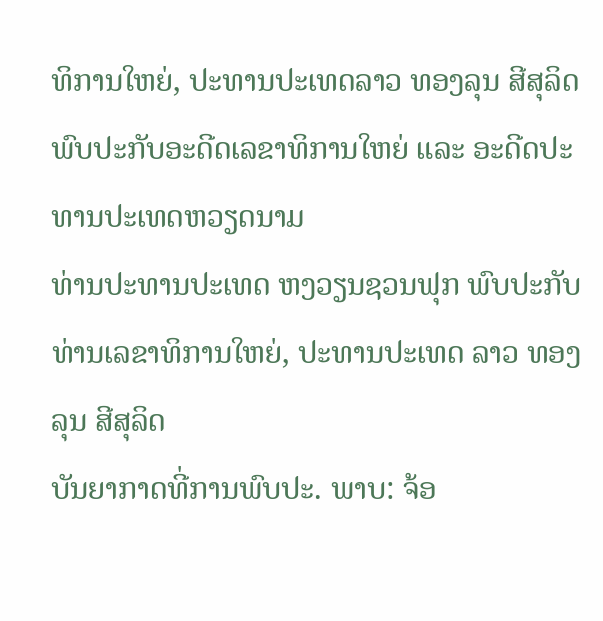ທິການໃຫຍ່, ປະທານປະເທດລາວ ທອງລຸນ ສີສຸລິດ ພົບປະກັບອະດີດເລຂາທິການໃຫຍ່ ແລະ ອະດີດປະທານປະເທດຫວຽດນາມ
ທ່ານປະທານປະເທດ ຫງວຽນຊວນຟຸກ ພົບປະກັບທ່ານເລຂາທິການໃຫຍ່, ປະທານປະເທດ ລາວ ທອງລຸນ ສີສຸລິດ
ບັນຍາກາດທີ່ການພົບປະ. ພາບ: ຈ້ອ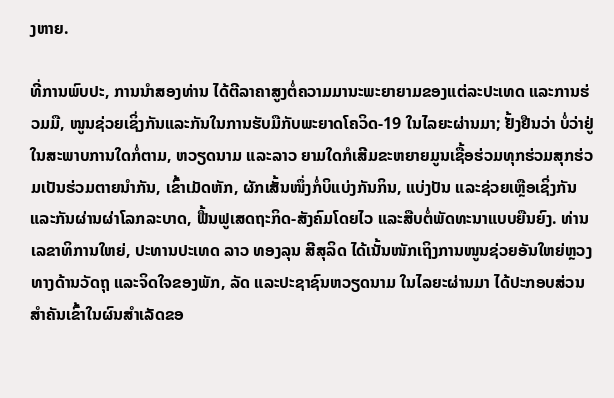ງຫາຍ.

ທີ່ການພົບປະ, ການນໍາສອງທ່ານ ໄດ້ຕີລາຄາສູງຕໍ່ຄວາມມານະພະຍາຍາມຂອງແຕ່ລະປະເທດ ແລະການຮ່ວມມື, ໜູນຊ່ວຍເຊິ່ງກັນແລະກັນໃນການຮັບມືກັບພະຍາດໂຄວິດ-19 ໃນໄລຍະຜ່ານມາ; ຢັ້ງຢືນວ່າ ບໍ່ວ່າຢູ່ໃນສະພາບການໃດກໍ່ຕາມ, ຫວຽດນາມ ແລະລາວ ຍາມໃດກໍເສີມຂະຫຍາຍມູນເຊື້ອຮ່ວມທຸກຮ່ວມສຸກຮ່ວມເປັນຮ່ວມຕາຍນໍາກັນ, ເຂົ້າເມັດຫັກ, ຜັກເສັ້ນໜຶ່ງກໍ່ບິແບ່ງກັນກິນ, ແບ່ງປັນ ແລະຊ່ວຍເຫຼືອເຊິ່ງກັນແລະກັນຜ່ານຜ່າໂລກລະບາດ, ຟື້ນຟູເສດຖະກິດ-ສັງຄົມໂດຍໄວ ແລະສືບຕໍ່ພັດທະນາແບບຍືນຍົງ. ທ່ານເລຂາທິການໃຫຍ່, ປະທານປະເທດ ລາວ ທອງລຸນ ສີສຸລິດ ໄດ້ເນັ້ນໜັກເຖິງການໜູນຊ່ວຍອັນໃຫຍ່ຫຼວງທາງດ້ານວັດຖຸ ແລະຈິດໃຈຂອງພັກ, ລັດ ແລະປະຊາຊົນຫວຽດນາມ ໃນໄລຍະຜ່ານມາ ໄດ້ປະກອບສ່ວນສໍາຄັນເຂົ້າໃນຜົນສໍາເລັດຂອ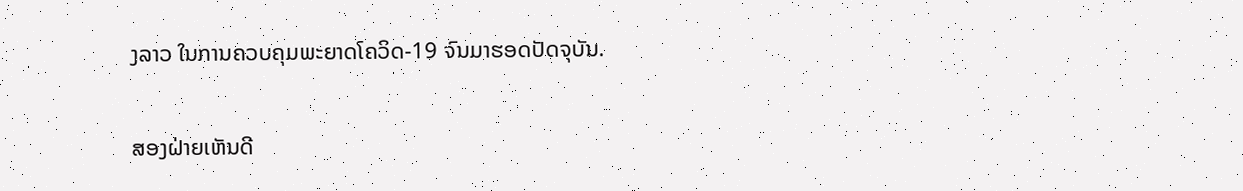ງລາວ ໃນການຄວບຄຸມພະຍາດໂຄວິດ-19 ຈົນມາຮອດປັດຈຸບັນ.

ສອງຝ່າຍເຫັນດີ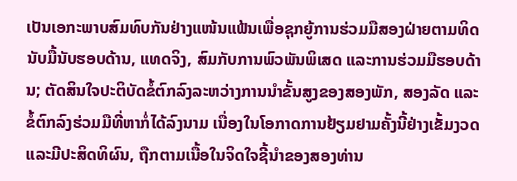ເປັນເອກະພາບສົມທົບກັນຢ່າງແໜ້ນແຟ້ນເພື່ອຊຸກຍູ້ການຮ່ວມມືສອງຝ່າຍຕາມທິດນັບມື້ນັບຮອບດ້ານ, ແທດຈິງ, ສົມກັບການພົວພັນພິເສດ ແລະການຮ່ວມມືຮອບດ້ານ; ຕັດສິນໃຈປະຕິບັດຂໍ້ຕົກລົງລະຫວ່າງການນໍາຂັ້ນສູງຂອງສອງພັກ, ສອງລັດ ແລະຂໍ້ຕົກລົງຮ່ວມມືທີ່ຫາກໍ່ໄດ້ລົງນາມ ເນື່ອງໃນໂອກາດການຢ້ຽມຢາມຄັ້ງນີ້ຢ່າງເຂັ້ມງວດ ແລະມີປະສິດທິຜົນ, ຖືກຕາມເນື້ອໃນຈິດໃຈຊີ້ນໍາຂອງສອງທ່ານ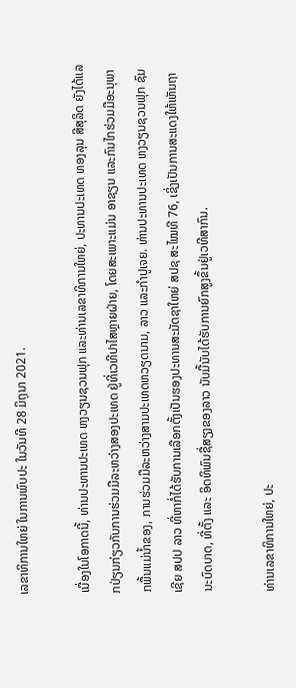ເລຂາທິການໃຫຍ່ ໃນການພົບປະ ໃນວັນທີ 28 ມິຖຸນາ 2021.

ເນື່ອງໃນໂອກາດນີ້, ທ່ານປະທານປະເທດ ຫງວຽນຊວນຟຸກ ແລະທ່ານເລຂາທິການໃຫຍ່, ປະທານປະເທດ ທອງລຸນ ສີສຸລິດ ຍັງໄດ້ແລກປ່ຽນກ່ຽວກັບການຮ່ວມມືລະຫວ່າງສອງປະເທດ ຢູ່ທີ່ເວທີປາໄສຫຼາຍຝ່າຍ, ໂດຍສະເພາະແມ່ນ ອາຊຽນ ແລະກົນໄກຮ່ວມມືອະນຸພາກພື້ນແມ່ນໍ້າຂອງ, ການຮ່ວມມືລະຫວ່າງສາມປະເທດຫວຽດນາມ, ລາວ ແລະກໍາປູເຈຍ. ທ່ານປະທານປະເທດ ຫງວຽນຊວນຟຸກ ຊົມເຊີຍ ສປປ ລາວ ທີ່ຫາກໍ່ໄດ້ຮັບການເລືອກຕັ້ງເປັນຮອງປະທານສະມັດຊາໃຫຍ່ ສປຊ ສະໄໝທີ 76, ເຊິ່ງເປັນການສະແດງໃຫ້ເຫັນຖານະບົດບາດ, ທີ່ຕັ້ງ ແລະ ອິດທິພົນຊື່ສຽງຂອງລາວ ນັບມື້ນັບໄດ້ຮັບການຍົກສູງຂຶ້ນຢູ່ເວທີສາກົນ.

ທ່ານເລຂາທິການໃຫຍ່, ປະ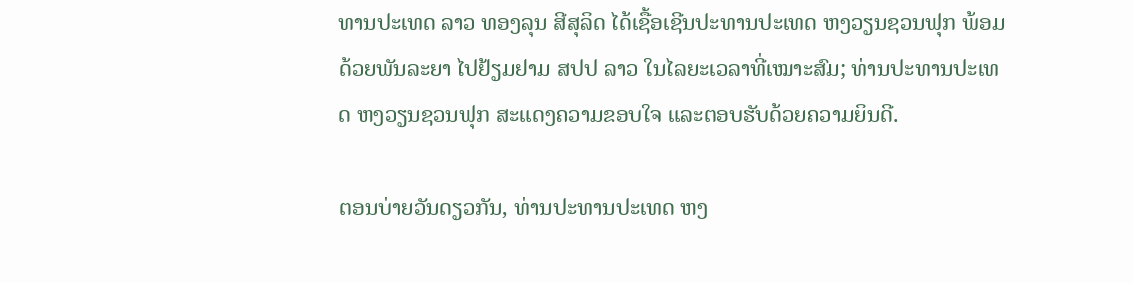ທານປະເທດ ລາວ ທອງລຸນ ສີສຸລິດ ໄດ້ເຊື້ອເຊີນປະທານປະເທດ ຫງວຽນຊວນຟຸກ ພ້ອມດ້ວຍພັນລະຍາ ໄປຢ້ຽມຢາມ ສປປ ລາວ ໃນໄລຍະເວລາທີ່ເໝາະສົມ; ທ່ານປະທານປະເທດ ຫງວຽນຊວນຟຸກ ສະແດງຄວາມຂອບໃຈ ແລະຕອບຮັບດ້ວຍຄວາມຍິນດີ.

ຕອນບ່າຍວັນດຽວກັນ, ທ່ານປະທານປະເທດ ຫງ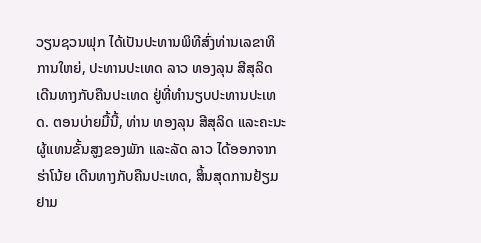ວຽນຊວນຟຸກ ໄດ້ເປັນປະທານພິທີສົ່ງທ່ານເລຂາທິການໃຫຍ່, ປະທານປະເທດ ລາວ ທອງລຸນ ສີສຸລິດ ເດີນທາງກັບຄືນປະເທດ ຢູ່ທີ່ທໍານຽບປະທານປະເທດ. ຕອນບ່າຍມື້ນີ້, ທ່ານ ທອງລຸນ ສີສຸລິດ ແລະຄະນະຜູ້ແທນຂັ້ນສູງຂອງພັກ ແລະລັດ ລາວ ໄດ້ອອກຈາກຮ່າໂນ້ຍ ເດີນທາງກັບຄືນປະເທດ, ສິ້ນສຸດການຢ້ຽມຢາມ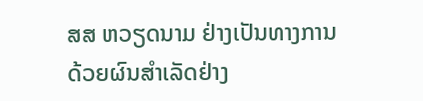ສສ ຫວຽດນາມ ຢ່າງເປັນທາງການ ດ້ວຍຜົນສໍາເລັດຢ່າງ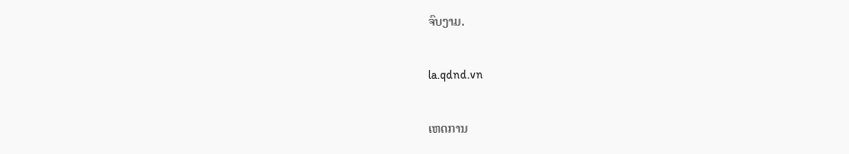ຈົບງາມ.

la.qdnd.vn

ເຫດການ